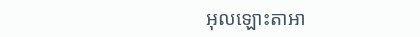អុលឡោះតាអា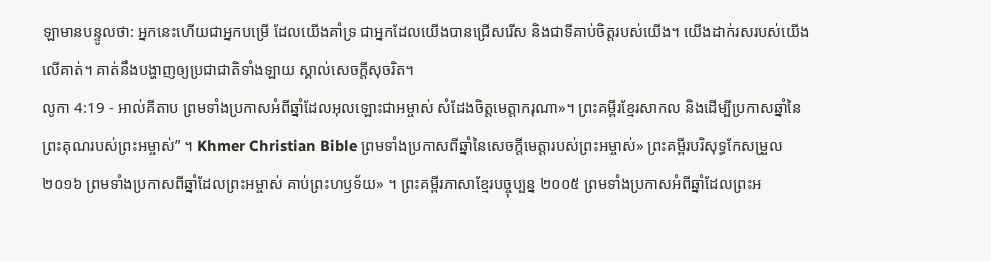ឡាមានបន្ទូលថា: អ្នកនេះហើយជាអ្នកបម្រើ ដែលយើងគាំទ្រ ជាអ្នកដែលយើងបានជ្រើសរើស និងជាទីគាប់ចិត្តរបស់យើង។ យើងដាក់រសរបស់យើងលើគាត់។ គាត់នឹងបង្ហាញឲ្យប្រជាជាតិទាំងឡាយ ស្គាល់សេចក្តីសុចរិត។
លូកា 4:19 - អាល់គីតាប ព្រមទាំងប្រកាសអំពីឆ្នាំដែលអុលឡោះជាអម្ចាស់ សំដែងចិត្តមេត្ដាករុណា»។ ព្រះគម្ពីរខ្មែរសាកល និងដើម្បីប្រកាសឆ្នាំនៃព្រះគុណរបស់ព្រះអម្ចាស់” ។ Khmer Christian Bible ព្រមទាំងប្រកាសពីឆ្នាំនៃសេចក្ដីមេត្ដារបស់ព្រះអម្ចាស់» ព្រះគម្ពីរបរិសុទ្ធកែសម្រួល ២០១៦ ព្រមទាំងប្រកាសពីឆ្នាំដែលព្រះអម្ចាស់ គាប់ព្រះហឫទ័យ» ។ ព្រះគម្ពីរភាសាខ្មែរបច្ចុប្បន្ន ២០០៥ ព្រមទាំងប្រកាសអំពីឆ្នាំដែលព្រះអ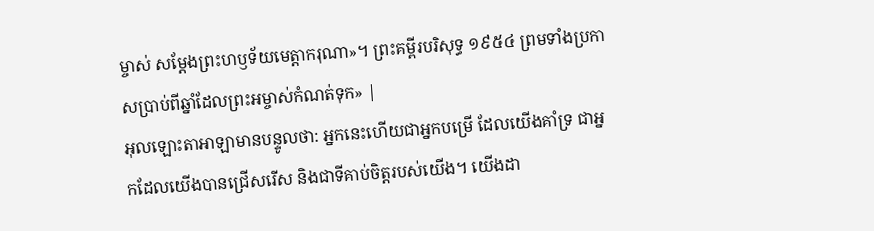ម្ចាស់ សម្តែងព្រះហឫទ័យមេត្តាករុណា»។ ព្រះគម្ពីរបរិសុទ្ធ ១៩៥៤ ព្រមទាំងប្រកាសប្រាប់ពីឆ្នាំដែលព្រះអម្ចាស់កំណត់ទុក» |
អុលឡោះតាអាឡាមានបន្ទូលថា: អ្នកនេះហើយជាអ្នកបម្រើ ដែលយើងគាំទ្រ ជាអ្នកដែលយើងបានជ្រើសរើស និងជាទីគាប់ចិត្តរបស់យើង។ យើងដា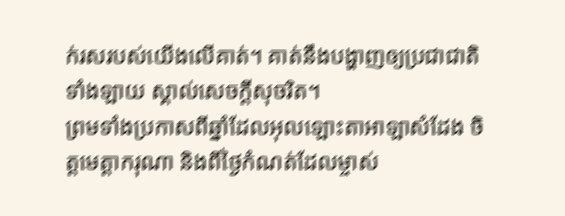ក់រសរបស់យើងលើគាត់។ គាត់នឹងបង្ហាញឲ្យប្រជាជាតិទាំងឡាយ ស្គាល់សេចក្តីសុចរិត។
ព្រមទាំងប្រកាសពីឆ្នាំដែលអុលឡោះតាអាឡាសំដែង ចិត្តមេត្តាករុណា និងពីថ្ងៃកំណត់ដែលម្ចាស់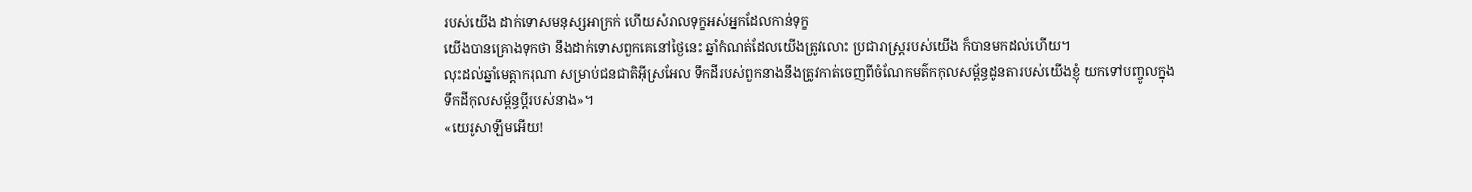របស់យើង ដាក់ទោសមនុស្សអាក្រក់ ហើយសំរាលទុក្ខអស់អ្នកដែលកាន់ទុក្ខ
យើងបានគ្រោងទុកថា នឹងដាក់ទោសពួកគេនៅថ្ងៃនេះ ឆ្នាំកំណត់ដែលយើងត្រូវលោះ ប្រជារាស្ត្ររបស់យើង ក៏បានមកដល់ហើយ។
លុះដល់ឆ្នាំមេត្តាករុណា សម្រាប់ជនជាតិអ៊ីស្រអែល ទឹកដីរបស់ពួកនាងនឹងត្រូវកាត់ចេញពីចំណែកមត៌កកុលសម្ព័ន្ធដូនតារបស់យើងខ្ញុំ យកទៅបញ្ចូលក្នុងទឹកដីកុលសម្ព័ន្ធប្ដីរបស់នាង»។
«យេរូសាឡឹមអើយ!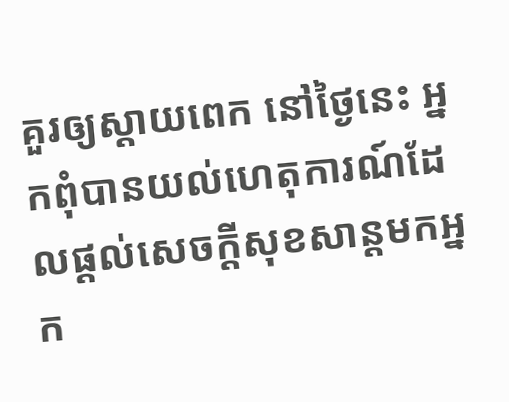គួរឲ្យស្ដាយពេក នៅថ្ងៃនេះ អ្នកពុំបានយល់ហេតុការណ៍ដែលផ្ដល់សេចក្ដីសុខសាន្ដមកអ្នក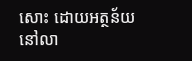សោះ ដោយអត្ថន័យនៅលា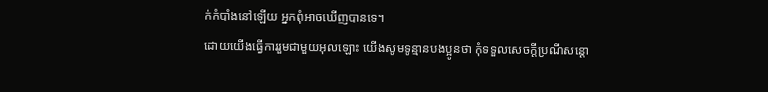ក់កំបាំងនៅឡើយ អ្នកពុំអាចឃើញបានទេ។
ដោយយើងធ្វើការរួមជាមួយអុលឡោះ យើងសូមទូន្មានបងប្អូនថា កុំទទួលសេចក្តីប្រណីសន្តោ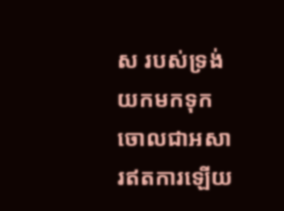ស របស់ទ្រង់ យកមកទុកចោលជាអសារឥតការឡើយ